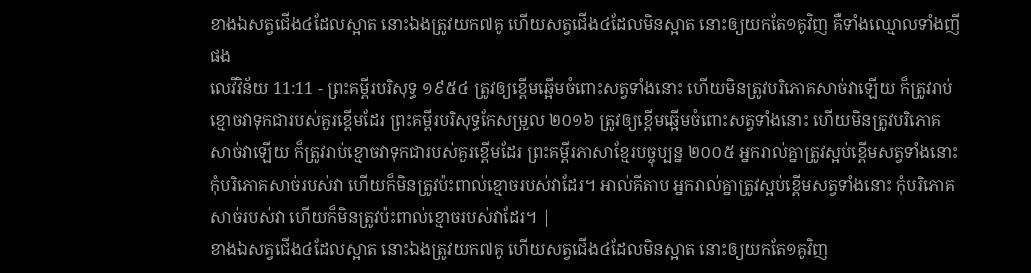ខាងឯសត្វជើង៤ដែលស្អាត នោះឯងត្រូវយក៧គូ ហើយសត្វជើង៤ដែលមិនស្អាត នោះឲ្យយកតែ១គូវិញ គឺទាំងឈ្មោលទាំងញីផង
លេវីវិន័យ 11:11 - ព្រះគម្ពីរបរិសុទ្ធ ១៩៥៤ ត្រូវឲ្យខ្ពើមឆ្អើមចំពោះសត្វទាំងនោះ ហើយមិនត្រូវបរិភោគសាច់វាឡើយ ក៏ត្រូវរាប់ខ្មោចវាទុកជារបស់គួរខ្ពើមដែរ ព្រះគម្ពីរបរិសុទ្ធកែសម្រួល ២០១៦ ត្រូវឲ្យខ្ពើមឆ្អើមចំពោះសត្វទាំងនោះ ហើយមិនត្រូវបរិភោគសាច់វាឡើយ ក៏ត្រូវរាប់ខ្មោចវាទុកជារបស់គួរខ្ពើមដែរ ព្រះគម្ពីរភាសាខ្មែរបច្ចុប្បន្ន ២០០៥ អ្នករាល់គ្នាត្រូវស្អប់ខ្ពើមសត្វទាំងនោះ កុំបរិភោគសាច់របស់វា ហើយក៏មិនត្រូវប៉ះពាល់ខ្មោចរបស់វាដែរ។ អាល់គីតាប អ្នករាល់គ្នាត្រូវស្អប់ខ្ពើមសត្វទាំងនោះ កុំបរិភោគសាច់របស់វា ហើយក៏មិនត្រូវប៉ះពាល់ខ្មោចរបស់វាដែរ។ |
ខាងឯសត្វជើង៤ដែលស្អាត នោះឯងត្រូវយក៧គូ ហើយសត្វជើង៤ដែលមិនស្អាត នោះឲ្យយកតែ១គូវិញ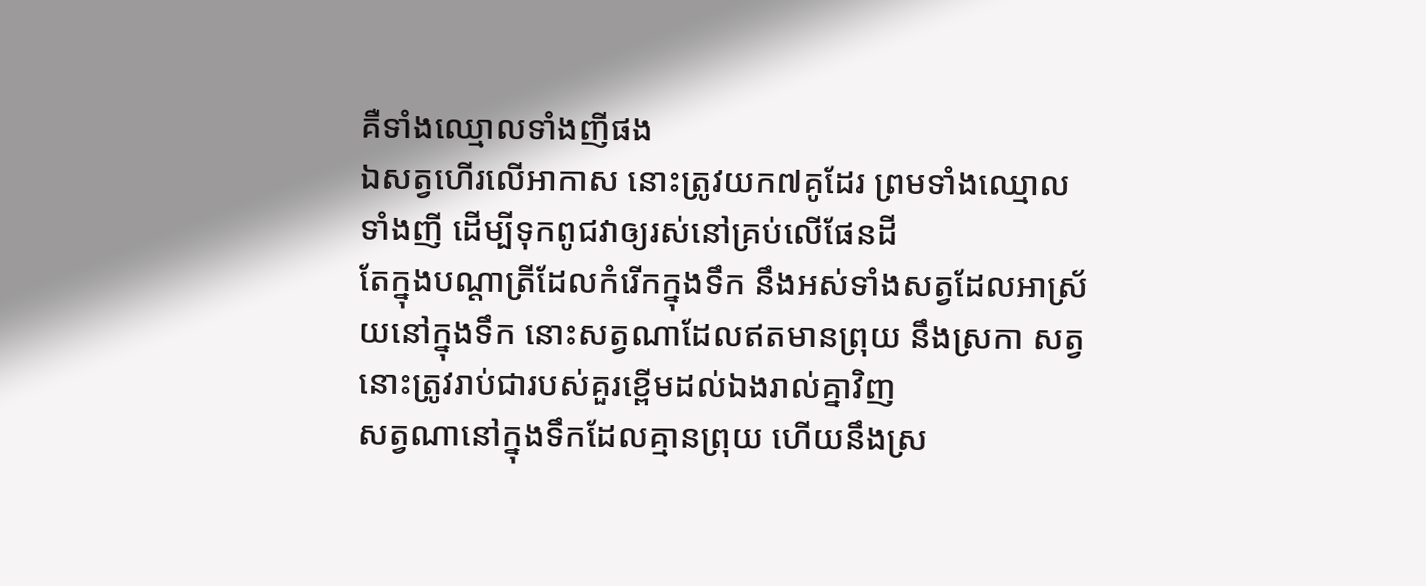គឺទាំងឈ្មោលទាំងញីផង
ឯសត្វហើរលើអាកាស នោះត្រូវយក៧គូដែរ ព្រមទាំងឈ្មោលទាំងញី ដើម្បីទុកពូជវាឲ្យរស់នៅគ្រប់លើផែនដី
តែក្នុងបណ្តាត្រីដែលកំរើកក្នុងទឹក នឹងអស់ទាំងសត្វដែលអាស្រ័យនៅក្នុងទឹក នោះសត្វណាដែលឥតមានព្រុយ នឹងស្រកា សត្វនោះត្រូវរាប់ជារបស់គួរខ្ពើមដល់ឯងរាល់គ្នាវិញ
សត្វណានៅក្នុងទឹកដែលគ្មានព្រុយ ហើយនឹងស្រ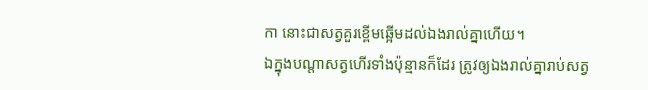កា នោះជាសត្វគួរខ្ពើមឆ្អើមដល់ឯងរាល់គ្នាហើយ។
ឯក្នុងបណ្តាសត្វហើរទាំងប៉ុន្មានក៏ដែរ ត្រូវឲ្យឯងរាល់គ្នារាប់សត្វ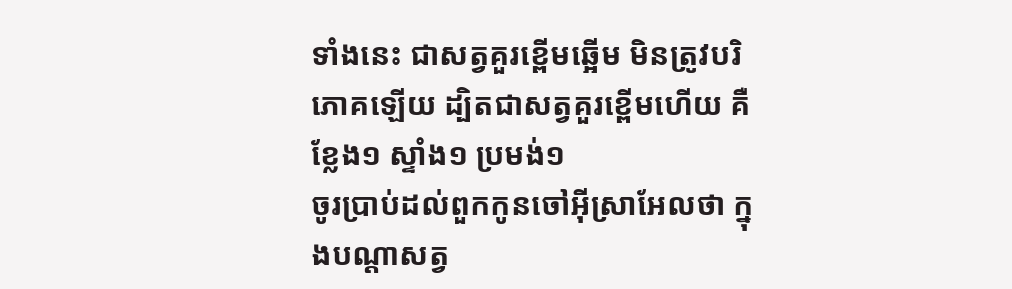ទាំងនេះ ជាសត្វគួរខ្ពើមឆ្អើម មិនត្រូវបរិភោគឡើយ ដ្បិតជាសត្វគួរខ្ពើមហើយ គឺខ្លែង១ ស្ទាំង១ ប្រមង់១
ចូរប្រាប់ដល់ពួកកូនចៅអ៊ីស្រាអែលថា ក្នុងបណ្តាសត្វ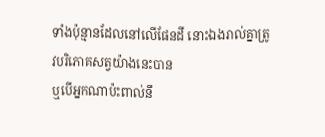ទាំងប៉ុន្មានដែលនៅលើផែនដី នោះឯងរាល់គ្នាត្រូវបរិភោគសត្វយ៉ាងនេះបាន
ឬបើអ្នកណាប៉ះពាល់នឹ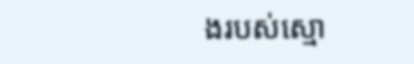ងរបស់ស្មោ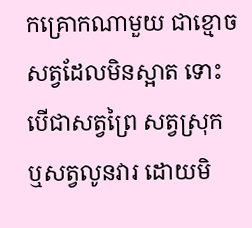កគ្រោកណាមួយ ជាខ្មោចសត្វដែលមិនស្អាត ទោះបើជាសត្វព្រៃ សត្វស្រុក ឬសត្វលូនវារ ដោយមិ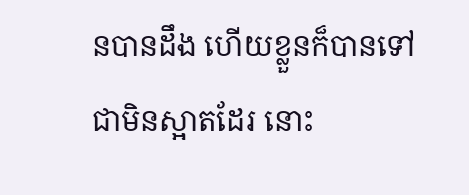នបានដឹង ហើយខ្លួនក៏បានទៅជាមិនស្អាតដែរ នោះ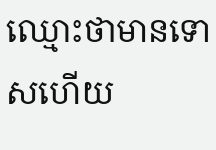ឈ្មោះថាមានទោសហើយ